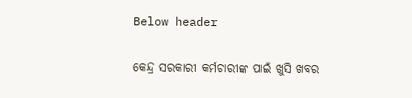Below header

କେନ୍ଦ୍ର ସରକାରୀ କର୍ମଚାରୀଙ୍କ ପାଇଁ ଖୁସି ଖବର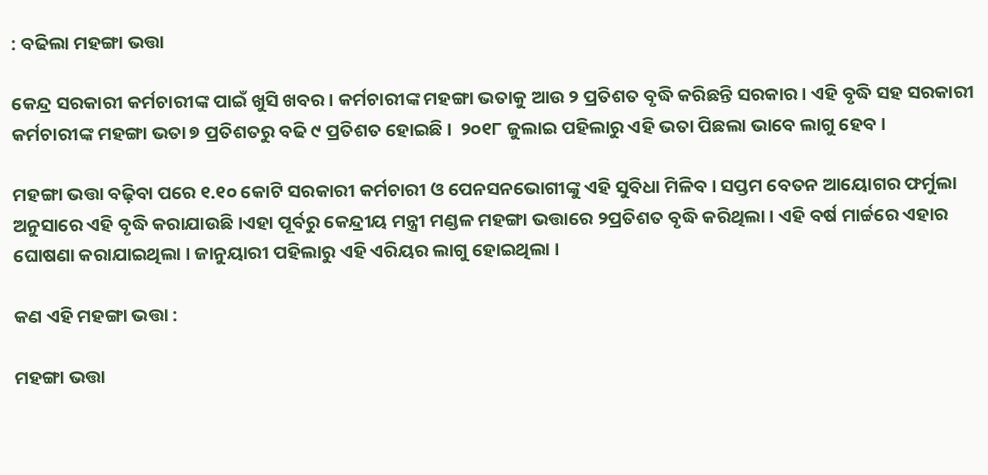: ବଢିଲା ମହଙ୍ଗା ଭତ୍ତା

କେନ୍ଦ୍ର ସରକାରୀ କର୍ମଚାରୀଙ୍କ ପାଇଁ ଖୁସି ଖବର । କର୍ମଚାରୀଙ୍କ ମହଙ୍ଗା ଭତାକୁ ଆଉ ୨ ପ୍ରତିଶତ ବୃଦ୍ଧି କରିଛନ୍ତି ସରକାର । ଏହି ବୃଦ୍ଧି ସହ ସରକାରୀ କର୍ମଚାରୀଙ୍କ ମହଙ୍ଗା ଭତା ୭ ପ୍ରତିଶତରୁ ବଢି ୯ ପ୍ରତିଶତ ହୋଇଛି ।  ୨୦୧୮ ଜୁଲାଇ ପହିଲାରୁ ଏହି ଭତା ପିଛଲା ଭାବେ ଲାଗୁ ହେବ ।

ମହଙ୍ଗା ଭତ୍ତା ବଢ଼ିବା ପରେ ୧.୧୦ କୋଟି ସରକାରୀ କର୍ମଚାରୀ ଓ ପେନସନଭୋଗୀଙ୍କୁ ଏହି ସୁବିଧା ମିଳିବ । ସପ୍ତମ ବେତନ ଆୟୋଗର ଫର୍ମୁଲା ଅନୁସାରେ ଏହି ବୃଦ୍ଧି କରାଯାଉଛି ।ଏହା ପୂର୍ବରୁ କେନ୍ଦ୍ରୀୟ ମନ୍ତ୍ରୀ ମଣ୍ଡଳ ମହଙ୍ଗା ଭତ୍ତାରେ ୨ପ୍ରତିଶତ ବୃଦ୍ଧି କରିଥିଲା । ଏହି ବର୍ଷ ମାର୍ଚ୍ଚରେ ଏହାର ଘୋଷଣା କରାଯାଇଥିଲା । ଜାନୁୟାରୀ ପହିଲାରୁ ଏହି ଏରିୟର ଲାଗୁ ହୋଇଥିଲା ।

କଣ ଏହି ମହଙ୍ଗା ଭତ୍ତା :

ମହଙ୍ଗା ଭତ୍ତା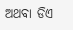ଅଥବା ଡିଏ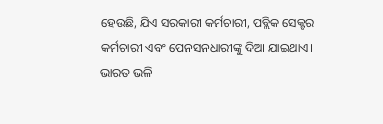ହେଉଛି, ଯିଏ ସରକାରୀ କର୍ମଚାରୀ, ପବ୍ଲିକ ସେକ୍ଟର କର୍ମଚାରୀ ଏବଂ ପେନସନଧାରୀଙ୍କୁ ଦିଆ ଯାଇଥାଏ।
ଭାରତ ଭଳି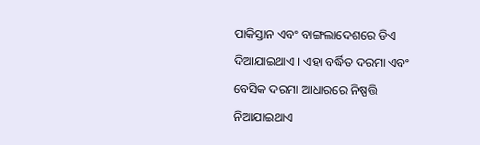ପାକିସ୍ତାନ ଏବଂ ବାଙ୍ଗଲାଦେଶରେ ଡିଏ ଦିଆଯାଇଥାଏ । ଏହା ବର୍ଦ୍ଧିତ ଦରମା ଏବଂ ବେସିକ ଦରମା ଆଧାରରେ ନିଷ୍ପତ୍ତି ନିଆଯାଇଥାଏ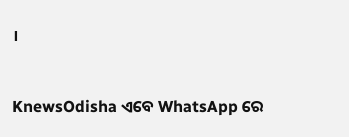।


KnewsOdisha ଏବେ WhatsApp ରେ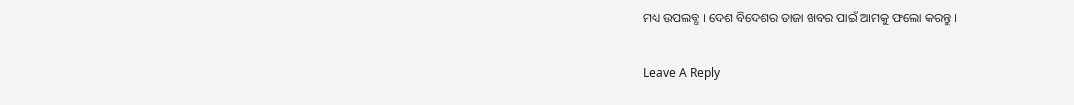ମଧ୍ୟ ଉପଲବ୍ଧ । ଦେଶ ବିଦେଶର ତାଜା ଖବର ପାଇଁ ଆମକୁ ଫଲୋ କରନ୍ତୁ ।

Leave A Reply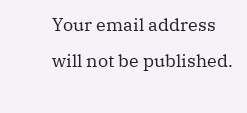Your email address will not be published.